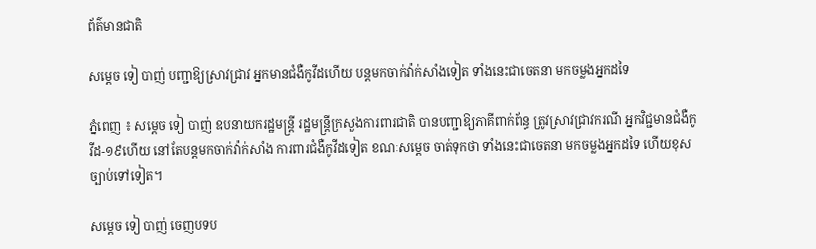ព័ត៌មានជាតិ

សម្ដេច ទៀ បាញ់ បញ្ជាឱ្យស្រាវជ្រាវ អ្នកមានជំងឺកូវីដហើយ បន្ដមកចាក់វ៉ាក់សាំងទៀត ទាំងនេះជាចេតនា មកចម្លងអ្នកដទៃ

ភ្នំពេញ ៖ សម្ដេច ទៀ បាញ់ ឧបនាយករដ្ឋមន្ដ្រី រដ្ឋមន្ដ្រីក្រសួងការពារជាតិ បានបញ្ជាឱ្យភាគីពាក់ព័ន្ធ ត្រូវស្រាវជ្រាវករណី អ្នកវិជ្ជមានជំងឺកូវីដ-១៩ហើយ នៅតែបន្ដមកចាក់វ៉ាក់សាំង ការពារជំងឺកូវីដទៀត ខណៈសម្ដេច ចាត់ទុកថា ទាំងនេះជាចេតនា មកចម្លងអ្នកដទៃ ហើយខុសច្បាប់ទៅទៀត។

សម្ដេច ទៀ បាញ់ ចេញបទប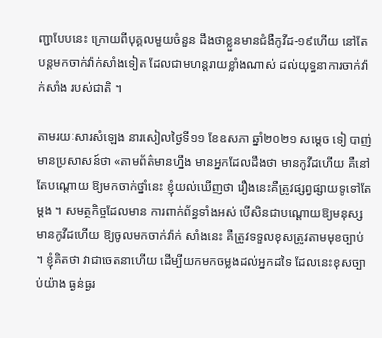ញ្ជាបែបនេះ ក្រោយពីបុគ្គលមួយចំនួន ដឹងថាខ្លួនមានជំងឺកូវីដ-១៩ហើយ នៅតែបន្ដមកចាក់វ៉ាក់សាំងទៀត ដែលជាមហន្ដរាយខ្លាំងណាស់ ដល់យុទ្ធនាការចាក់វ៉ាក់សាំង របស់ជាតិ ។

តាមរយៈសារសំឡេង នារសៀលថ្ងៃទី១១ ខែឧសភា ឆ្នាំ២០២១ សម្ដេច ទៀ បាញ់ មានប្រសាសន៍ថា «តាមព័ត៌មានហ្នឹង មានអ្នកដែលដឹងថា មានកូវីដហើយ គឺនៅតែបណ្ដោយ ឱ្យមកចាក់ថ្នាំនេះ ខ្ញុំយល់ឃើញថា រឿងនេះគឺត្រូវផ្សព្វផ្សាយទូទៅតែម្ដង ។ សមត្ថកិច្ចដែលមាន ការពាក់ព័ន្ធទាំងអស់ បើសិនជាបណ្ដោយឱ្យមនុស្សមានកូវីដហើយ ឱ្យចូលមកចាក់វ៉ាក់ សាំងនេះ គឺត្រូវទទួលខុសត្រូវតាមមុខច្បាប់ ។ ខ្ញុំគិតថា វាជាចេតនាហើយ ដើម្បីយកមកចម្លងដល់អ្នកដទៃ ដែលនេះខុសច្បាប់យ៉ាង ធ្ងន់ធ្ងរ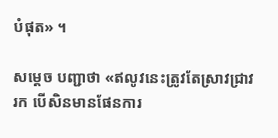បំផុត» ។

សម្ដេច បញ្ជាថា «ឥលូវនេះត្រូវតែស្រាវជ្រាវរក បើសិនមានផែនការ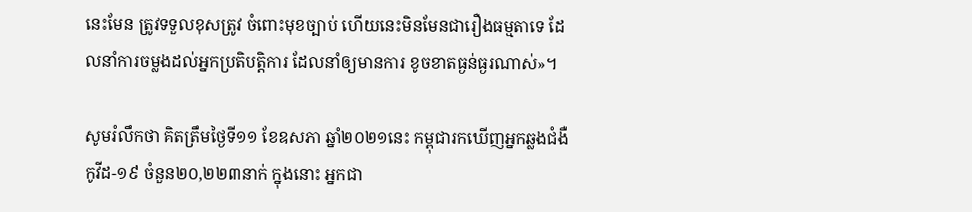នេះមែន ត្រូវទទួលខុសត្រូវ ចំពោះមុខច្បាប់ ហើយនេះមិនមែនជារឿងធម្មតាទេ ដែលនាំការចម្លងដល់អ្នកប្រតិបត្តិការ ដែលនាំឲ្យមានការ ខូចខាតធ្ងន់ធ្ងរណាស់»។

សូមរំលឹកថា គិតត្រឹមថ្ងៃទី១១ ខែឧសភា ឆ្នាំ២០២១នេះ កម្ពុជារកឃើញអ្នកឆ្លងជំងឺកូវីដ-១៩ ចំនួន២០,២២៣នាក់ ក្នុងនោះ អ្នកជា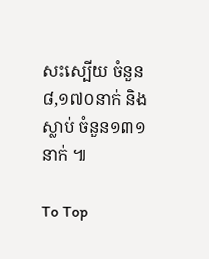សះស្បើយ ចំនួន៨,១៧០នាក់ និងស្លាប់ ចំនួន១៣១នាក់ ៕

To Top